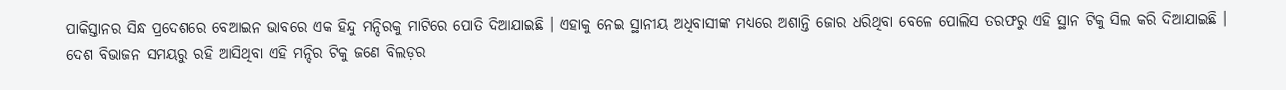ପାକିସ୍ତାନର ସିନ୍ଧ ପ୍ରଦେଶରେ ବେଆଇନ ଭାବରେ ଏକ ହିନ୍ଦୁ ମନ୍ଦିରକୁ ମାଟିରେ ପୋତି ଦିଆଯାଇଛି । ଏହାକୁ ନେଇ ସ୍ଥାନୀୟ ଅଧିବାସୀଙ୍କ ମଧ୍ୟରେ ଅଶାନ୍ତି ଜୋର ଧରିଥିବା ବେଳେ ପୋଲିସ ତରଫରୁ ଏହି ସ୍ଥାନ ଟିକୁ ସିଲ କରି ଦିଆଯାଇଛି । ଦେଶ ବିଭାଜନ ସମୟରୁ ରହି ଆସିଥିବା ଏହି ମନ୍ଦିର ଟିକୁ ଜଣେ ବିଲଡ଼ର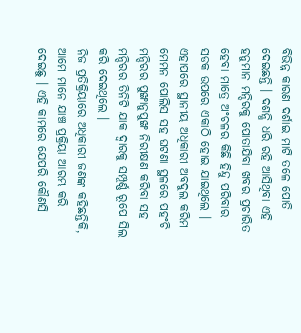ବିଭିନ୍ନ କାରଣ ଦର୍ଶାଇ ମାଟି ତଳେ ପୋତି ଦେଇଛନ୍ତି । ଦଶନ୍ଧି ଧରି ରହି ଆସିଥିବା ଏହି ହନୁମାନ ମନ୍ଦିରକୁ ପୋତାଯିବା ଖବର ପ୍ରଚାରିତ ହେବା ମାତ୍ରେ ଅଂଚଳର କିଛି ହିନ୍ଦୁ ପରିବାର ସଡକ ଉପରେ ଏକାଠି ହୋଇ ଯାଇଥିଲେ । ଏହାପରେ ସ୍ଥାନୀୟ ଅଧିକାରୀ ଅବଦୁଲ କରିମ ମେମନ ପୋଲିସ ସହ ଘଟଣା ସ୍ଥଳରେ ପହଂଚି ମନ୍ଦିରର ପୁଙ୍ଖାନୁପୁଙ୍ଖ ନିରୀକ୍ଷଣ କରିବା ସହ ମନ୍ଦିରର ତିନିଟି ଯାକ ଦ୍ୱାରକୁ ସମ୍ପୂର୍ଣ୍ଣ ରୂପେ ସିଲ କରି ଦେଇଥିଲେ ।
ନିଜ ପ୍ରତିକ୍ରିୟାରେ ଅଧିକାରୀ ଜଣଙ୍କ କହିଛନ୍ତିକି, ଆମେ ମାନେ ଯାଞ୍ଚ ପ୍ରକ୍ରିୟା ଆରମ୍ଭ କରି ଦେଇଛୁ । ଏହି କାମରେ ଯେପରି କୌଣସି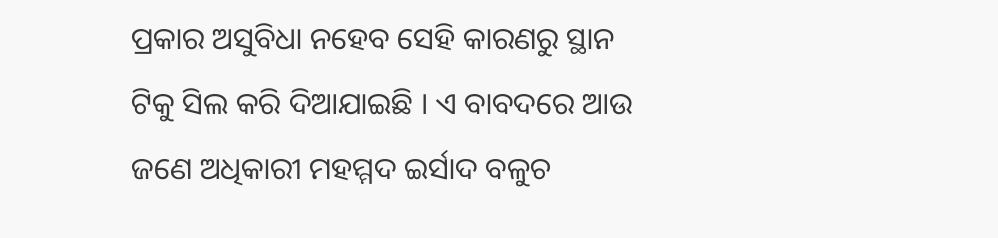ପ୍ରକାର ଅସୁବିଧା ନହେବ ସେହି କାରଣରୁ ସ୍ଥାନ ଟିକୁ ସିଲ କରି ଦିଆଯାଇଛି । ଏ ବାବଦରେ ଆଉ ଜଣେ ଅଧିକାରୀ ମହମ୍ମଦ ଇର୍ସାଦ ବଳୁଚ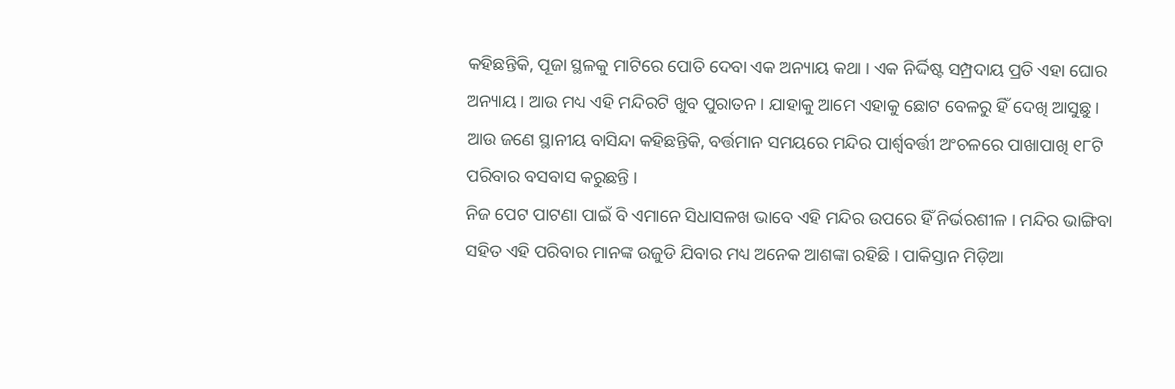କହିଛନ୍ତିକି, ପୂଜା ସ୍ଥଳକୁ ମାଟିରେ ପୋତି ଦେବା ଏକ ଅନ୍ୟାୟ କଥା । ଏକ ନିର୍ଦ୍ଦିଷ୍ଟ ସମ୍ପ୍ରଦାୟ ପ୍ରତି ଏହା ଘୋର ଅନ୍ୟାୟ । ଆଉ ମଧ୍ୟ ଏହି ମନ୍ଦିରଟି ଖୁବ ପୁରାତନ । ଯାହାକୁ ଆମେ ଏହାକୁ ଛୋଟ ବେଳରୁ ହିଁ ଦେଖି ଆସୁଛୁ । ଆଉ ଜଣେ ସ୍ଥାନୀୟ ବାସିନ୍ଦା କହିଛନ୍ତିକି, ବର୍ତ୍ତମାନ ସମୟରେ ମନ୍ଦିର ପାର୍ଶ୍ଵବର୍ତ୍ତୀ ଅଂଚଳରେ ପାଖାପାଖି ୧୮ଟି ପରିବାର ବସବାସ କରୁଛନ୍ତି ।
ନିଜ ପେଟ ପାଟଣା ପାଇଁ ବି ଏମାନେ ସିଧାସଳଖ ଭାବେ ଏହି ମନ୍ଦିର ଉପରେ ହିଁ ନିର୍ଭରଶୀଳ । ମନ୍ଦିର ଭାଙ୍ଗିବା ସହିତ ଏହି ପରିବାର ମାନଙ୍କ ଉଜୁଡି ଯିବାର ମଧ୍ୟ ଅନେକ ଆଶଙ୍କା ରହିଛି । ପାକିସ୍ତାନ ମିଡ଼ିଆ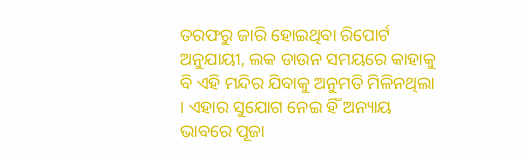ତରଫରୁ ଜାରି ହୋଇଥିବା ରିପୋର୍ଟ ଅନୁଯାୟୀ, ଲକ ଡାଉନ ସମୟରେ କାହାକୁ ବି ଏହି ମନ୍ଦିର ଯିବାକୁ ଅନୁମତି ମିଳିନଥିଲା । ଏହାର ସୁଯୋଗ ନେଇ ହିଁ ଅନ୍ୟାୟ ଭାବରେ ପୂଜା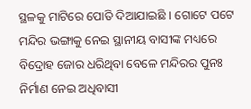ସ୍ଥଳକୁ ମାଟିରେ ପୋତି ଦିଆଯାଇଛି । ଗୋଟେ ପଟେ ମନ୍ଦିର ଭଙ୍ଗାକୁ ନେଇ ସ୍ଥାନୀୟ ବାସୀଙ୍କ ମଧ୍ୟରେ ବିଦ୍ରୋହ ଜୋର ଧରିଥିବା ବେଳେ ମନ୍ଦିରର ପୁନଃ ନିର୍ମାଣ ନେଇ ଅଧିବାସୀ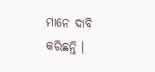ମାନେ ଦାବି କରିଛନ୍ତି ।